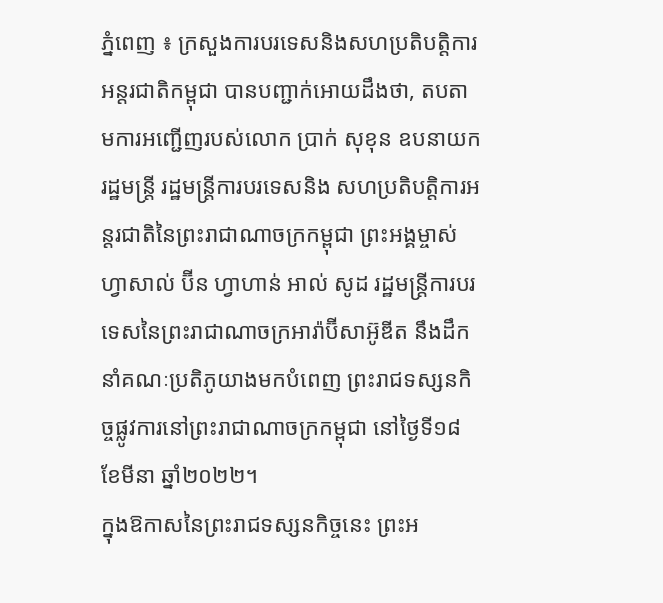ភ្នំពេញ ៖ ក្រសួងការបរទេសនិងសហប្រតិបត្តិការអន្តរជាតិកម្ពុជា បានបញ្ជាក់អោយដឹងថា, តបតាមការអញ្ជើញរបស់លោក ប្រាក់ សុខុន ឧបនាយករដ្ឋមន្ត្រី រដ្ឋមន្ត្រីការបរទេសនិង សហប្រតិបត្តិការអន្តរជាតិនៃព្រះរាជាណាចក្រកម្ពុជា ព្រះអង្គម្ចាស់ ហ្វាសាល់ ប៊ីន ហ្វាហាន់ អាល់ សូដ រដ្ឋមន្ត្រីការបរទេសនៃព្រះរាជាណាចក្រអារ៉ាប៊ីសាអ៊ូឌីត នឹងដឹកនាំគណៈប្រតិភូយាងមកបំពេញ ព្រះរាជទស្សនកិច្ចផ្លូវការនៅព្រះរាជាណាចក្រកម្ពុជា នៅថ្ងៃទី១៨ ខែមីនា ឆ្នាំ២០២២។
ក្នុងឱកាសនៃព្រះរាជទស្សនកិច្ចនេះ ព្រះអ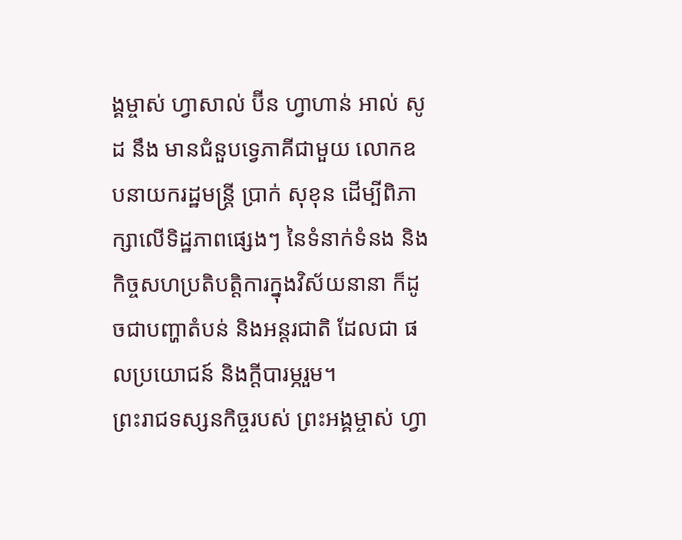ង្គម្ចាស់ ហ្វាសាល់ ប៊ីន ហ្វាហាន់ អាល់ សូដ នឹង មានជំនួបទ្វេភាគីជាមួយ លោកឧបនាយករដ្ឋមន្ត្រី ប្រាក់ សុខុន ដើម្បីពិភាក្សាលើទិដ្ឋភាពផ្សេងៗ នៃទំនាក់ទំនង និងកិច្ចសហប្រតិបត្តិការក្នុងវិស័យនានា ក៏ដូចជាបញ្ហាតំបន់ និងអន្តរជាតិ ដែលជា ផលប្រយោជន៍ និងក្តីបារម្ភរួម។
ព្រះរាជទស្សនកិច្ចរបស់ ព្រះអង្គម្ចាស់ ហ្វា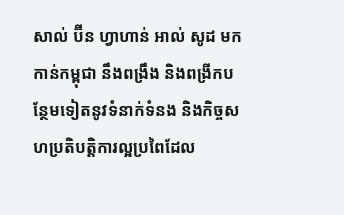សាល់ ប៊ីន ហ្វាហាន់ អាល់ សូដ មកកាន់កម្ពុជា នឹងពង្រឹង និងពង្រីកបន្ថែមទៀតនូវទំនាក់ទំនង និងកិច្ចសហប្រតិបត្តិការល្អប្រពៃដែល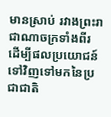មានស្រាប់ រវាងព្រះរាជាណាចក្រទាំងពីរ ដើម្បីផលប្រយោជន៍ទៅវិញទៅមកនៃប្រជាជាតិ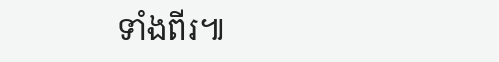ទាំងពីរ៕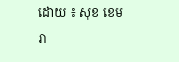ដោយ ៖ សុខ ខេមរា